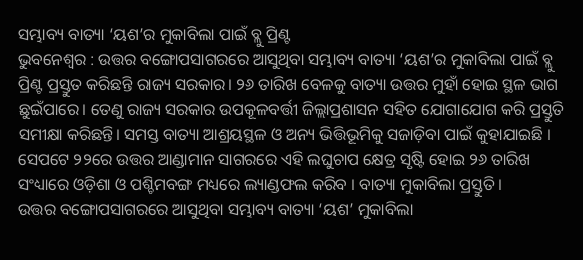ସମ୍ଭାବ୍ୟ ବାତ୍ୟା ‘ୟଶ’ର ମୁକାବିଲା ପାଇଁ ବ୍ଲୁ ପ୍ରିଣ୍ଟ
ଭୁବନେଶ୍ଵର : ଉତ୍ତର ବଙ୍ଗୋପସାଗରରେ ଆସୁଥିବା ସମ୍ଭାବ୍ୟ ବାତ୍ୟା ‘ୟଶ’ର ମୁକାବିଲା ପାଇଁ ବ୍ଲୁ ପ୍ରିଣ୍ଟ ପ୍ରସ୍ତୁତ କରିଛନ୍ତି ରାଜ୍ୟ ସରକାର। ୨୬ ତାରିଖ ବେଳକୁ ବାତ୍ୟା ଉତ୍ତର ମୁହାଁ ହୋଇ ସ୍ଥଳ ଭାଗ ଛୁଇଁପାରେ। ତେଣୁ ରାଜ୍ୟ ସରକାର ଉପକୂଳବର୍ତ୍ତୀ ଜିଲ୍ଲାପ୍ରଶାସନ ସହିତ ଯୋଗାଯୋଗ କରି ପ୍ରସ୍ତୁତି ସମୀକ୍ଷା କରିଛନ୍ତି। ସମସ୍ତ ବାତ୍ୟା ଆଶ୍ରୟସ୍ଥଳ ଓ ଅନ୍ୟ ଭିତ୍ତିଭୂମିକୁ ସଜାଡ଼ିବା ପାଇଁ କୁହାଯାଇଛି । ସେପଟେ ୨୨ରେ ଉତ୍ତର ଆଣ୍ଡାମାନ ସାଗରରେ ଏହି ଲଘୁଚାପ କ୍ଷେତ୍ର ସୃଷ୍ଟି ହୋଇ ୨୬ ତାରିଖ ସଂଧ୍ୟାରେ ଓଡ଼ିଶା ଓ ପଶ୍ଚିମବଙ୍ଗ ମଧ୍ୟରେ ଲ୍ୟାଣ୍ଡଫଲ କରିବ । ବାତ୍ୟା ମୁକାବିଲା ପ୍ରସ୍ତୁତି ।
ଉତ୍ତର ବଙ୍ଗୋପସାଗରରେ ଆସୁଥିବା ସମ୍ଭାବ୍ୟ ବାତ୍ୟା ‘ୟଶ’ ମୁକାବିଲା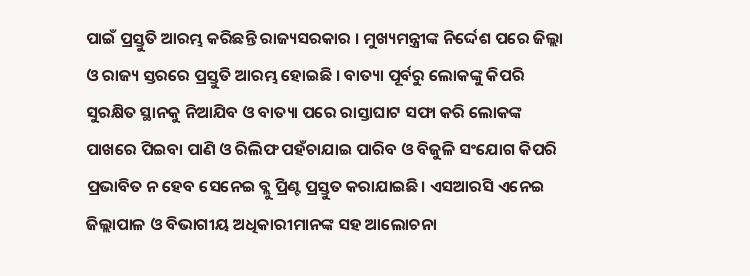ପାଇଁ ପ୍ରସ୍ତୁତି ଆରମ୍ଭ କରିଛନ୍ତି ରାଜ୍ୟସରକାର । ମୁଖ୍ୟମନ୍ତ୍ରୀଙ୍କ ନିର୍ଦ୍ଦେଶ ପରେ ଜିଲ୍ଲା ଓ ରାଜ୍ୟ ସ୍ତରରେ ପ୍ରସ୍ତୁତି ଆରମ୍ଭ ହୋଇଛି । ବାତ୍ୟା ପୂର୍ବରୁ ଲୋକଙ୍କୁ କିପରି ସୁରକ୍ଷିତ ସ୍ଥାନକୁ ନିଆଯିବ ଓ ବାତ୍ୟା ପରେ ରାସ୍ତାଘାଟ ସଫା କରି ଲୋକଙ୍କ ପାଖରେ ପିଇବା ପାଣି ଓ ରିଲିଫ ପହଁଚାଯାଇ ପାରିବ ଓ ବିଜୁଳି ସଂଯୋଗ କିପରି ପ୍ରଭାବିତ ନ ହେବ ସେନେଇ ବ୍ଲୁ ପ୍ରିଣ୍ଟ ପ୍ରସ୍ତୁତ କରାଯାଇଛି। ଏସଆରସି ଏନେଇ ଜିଲ୍ଲାପାଳ ଓ ବିଭାଗୀୟ ଅଧିକାରୀମାନଙ୍କ ସହ ଆଲୋଚନା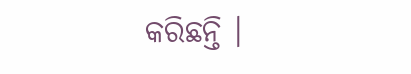କରିଛନ୍ତି ।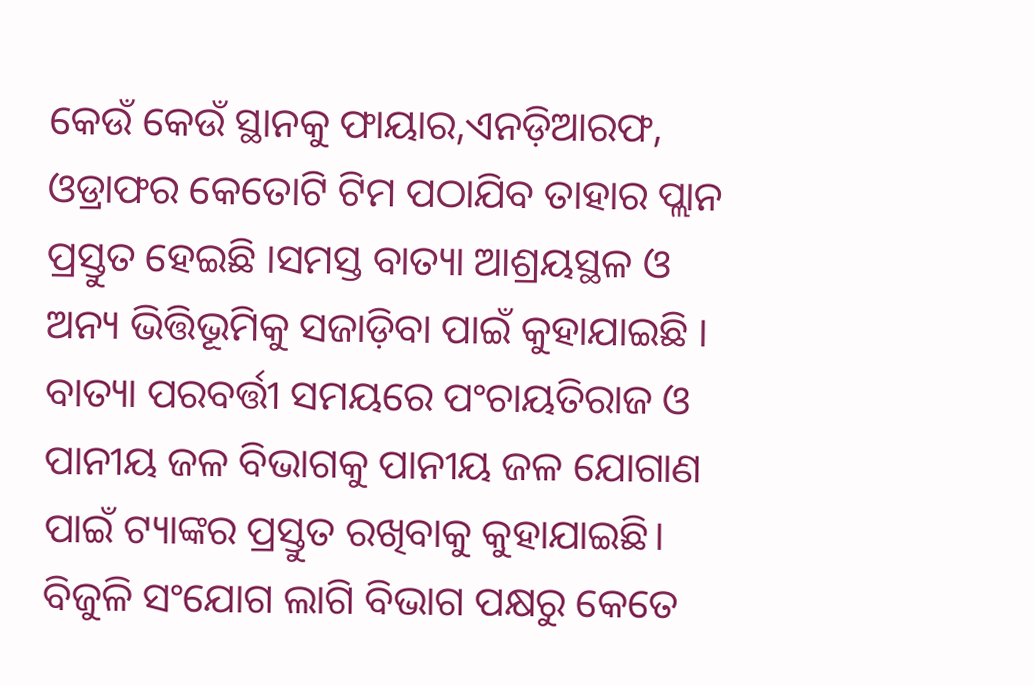କେଉଁ କେଉଁ ସ୍ଥାନକୁ ଫାୟାର,ଏନଡ଼ିଆରଫ, ଓଡ୍ରାଫର କେତୋଟି ଟିମ ପଠାଯିବ ତାହାର ପ୍ଲାନ ପ୍ରସ୍ତୁତ ହେଇଛି ।ସମସ୍ତ ବାତ୍ୟା ଆଶ୍ରୟସ୍ଥଳ ଓ ଅନ୍ୟ ଭିତ୍ତିଭୂମିକୁ ସଜାଡ଼ିବା ପାଇଁ କୁହାଯାଇଛି ।
ବାତ୍ୟା ପରବର୍ତ୍ତୀ ସମୟରେ ପଂଚାୟତିରାଜ ଓ ପାନୀୟ ଜଳ ବିଭାଗକୁ ପାନୀୟ ଜଳ ଯୋଗାଣ ପାଇଁ ଟ୍ୟାଙ୍କର ପ୍ରସ୍ତୁତ ରଖିବାକୁ କୁହାଯାଇଛି। ବିଜୁଳି ସଂଯୋଗ ଲାଗି ବିଭାଗ ପକ୍ଷରୁ କେତେ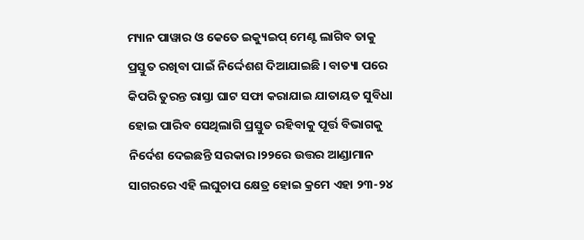ମ୍ୟାନ ପାୱାର ଓ କେତେ ଇକ୍ୟୁଇପ୍ ମେଣ୍ଟ ଲାଗିବ ତାକୁ ପ୍ରସ୍ତୁତ ରଖିବା ପାଇଁ ନିର୍ଦ୍ଦେଶଶ ଦିଆଯାଇଛି । ବାତ୍ୟା ପରେ କିପରି ତୁରନ୍ତ ରାସ୍ତା ଘାଟ ସଫା କରାଯାଇ ଯାତାୟତ ସୁବିଧା ହୋଇ ପାରିବ ସେଥିଲାଗି ପ୍ରସ୍ତୁତ ରହିବାକୁ ପୂର୍ତ୍ତ ବିଭାଗକୁ ନିର୍ଦେଶ ଦେଇଛନ୍ତି ସରକାର।୨୨ରେ ଉତ୍ତର ଆଣ୍ଡାମାନ ସାଗରରେ ଏହି ଲଘୁଚାପ କ୍ଷେତ୍ର ହୋଇ କ୍ରମେ ଏହା ୨୩-୨୪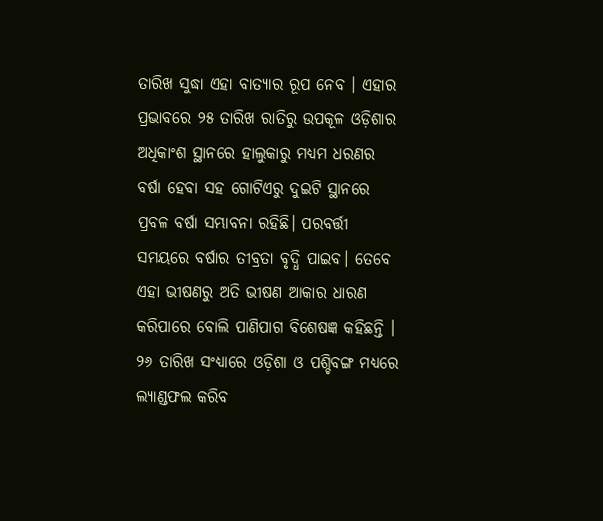ତାରିଖ ସୁଦ୍ଧା ଏହା ବାତ୍ୟାର ରୂପ ନେବ । ଏହାର ପ୍ରଭାବରେ ୨୫ ତାରିଖ ରାତିରୁ ଉପକୂଳ ଓଡ଼ିଶାର ଅଧିକାଂଶ ସ୍ଥାନରେ ହାଲୁକାରୁ ମଧ୍ୟମ ଧରଣର ବର୍ଷା ହେବା ସହ ଗୋଟିଏରୁ ଦୁଇଟି ସ୍ଥାନରେ ପ୍ରବଳ ବର୍ଷା ସମ୍ଭାବନା ରହିଛି। ପରବର୍ତ୍ତୀ ସମୟରେ ବର୍ଷାର ତୀବ୍ରତା ବୃଦ୍ଧି ପାଇବ। ତେବେ ଏହା ଭୀଷଣରୁ ଅତି ଭୀଷଣ ଆକାର ଧାରଣ କରିପାରେ ବୋଲି ପାଣିପାଗ ବିଶେଷଜ୍ଞ କହିଛନ୍ତି ।
୨୬ ତାରିଖ ସଂଧ୍ୟାରେ ଓଡ଼ିଶା ଓ ପଶ୍ଚିବଙ୍ଗ ମଧ୍ୟରେ ଲ୍ୟାଣ୍ଡଫଲ କରିବ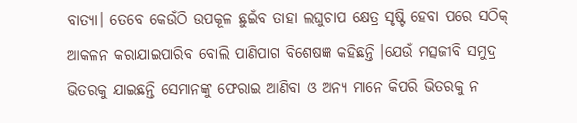ବାତ୍ୟା। ତେବେ କେଉଁଠି ଉପକୂଳ ଛୁଇଁବ ତାହା ଲଘୁଚାପ କ୍ଷେତ୍ର ସୃଷ୍ଟି ହେବା ପରେ ସଠିକ୍ ଆକଳନ କରାଯାଇପାରିବ ବୋଲି ପାଣିପାଗ ବିଶେଷଜ୍ଞ କହିଛନ୍ତି ।ଯେଉଁ ମତ୍ସଜୀବି ସମୁଦ୍ର ଭିତରକୁ ଯାଇଛନ୍ତି ସେମାନଙ୍କୁ ଫେରାଇ ଆଣିବା ଓ ଅନ୍ୟ ମାନେ କିପରି ଭିତରକୁ ନ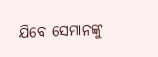ଯିବେ ସେମାନଙ୍କୁ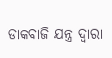ଡାକବାଜି ଯନ୍ତ୍ର ଦ୍ୱାରା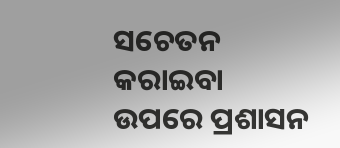ସଚେତନ କରାଇବା ଉପରେ ପ୍ରଶାସନ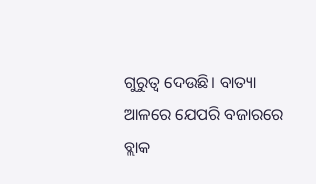ଗୁରୁତ୍ବ ଦେଉଛି। ବାତ୍ୟା ଆଳରେ ଯେପରି ବଜାରରେ ବ୍ଲାକ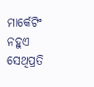ମାର୍କେଟିଂ ନହୁଏ ସେଥିପ୍ରତି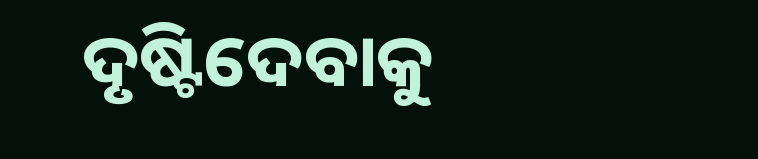ଦୃଷ୍ଟିଦେବାକୁ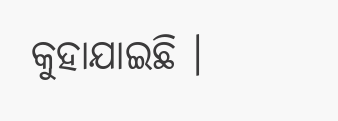କୁହାଯାଇଛି ।